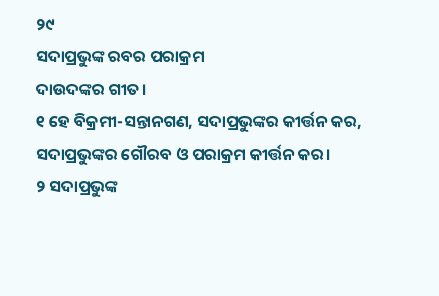୨୯
ସଦାପ୍ରଭୁଙ୍କ ରବର ପରାକ୍ରମ
ଦାଉଦଙ୍କର ଗୀତ।
୧ ହେ ବିକ୍ରମୀ-ସନ୍ତାନଗଣ, ସଦାପ୍ରଭୁଙ୍କର କୀର୍ତ୍ତନ କର,
ସଦାପ୍ରଭୁଙ୍କର ଗୌରବ ଓ ପରାକ୍ରମ କୀର୍ତ୍ତନ କର।
୨ ସଦାପ୍ରଭୁଙ୍କ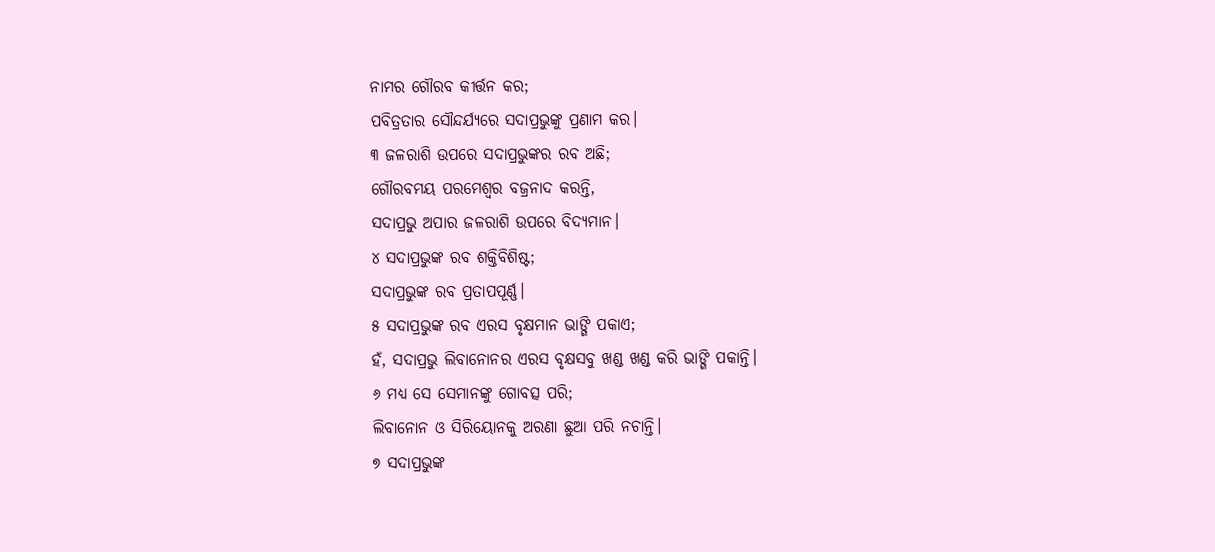ନାମର ଗୌରବ କୀର୍ତ୍ତନ କର;
ପବିତ୍ରତାର ସୌନ୍ଦର୍ଯ୍ୟରେ ସଦାପ୍ରଭୁଙ୍କୁ ପ୍ରଣାମ କର।
୩ ଜଳରାଶି ଉପରେ ସଦାପ୍ରଭୁଙ୍କର ରବ ଅଛି;
ଗୌରବମୟ ପରମେଶ୍ୱର ବଜ୍ରନାଦ କରନ୍ତି,
ସଦାପ୍ରଭୁ ଅପାର ଜଳରାଶି ଉପରେ ବିଦ୍ୟମାନ।
୪ ସଦାପ୍ରଭୁଙ୍କ ରବ ଶକ୍ତିବିଶିଷ୍ଟ;
ସଦାପ୍ରଭୁଙ୍କ ରବ ପ୍ରତାପପୂର୍ଣ୍ଣ।
୫ ସଦାପ୍ରଭୁଙ୍କ ରବ ଏରସ ବୃକ୍ଷମାନ ଭାଙ୍ଗି ପକାଏ;
ହଁ, ସଦାପ୍ରଭୁ ଲିବାନୋନର ଏରସ ବୃକ୍ଷସବୁ ଖଣ୍ଡ ଖଣ୍ଡ କରି ଭାଙ୍ଗି ପକାନ୍ତି।
୬ ମଧ୍ୟ ସେ ସେମାନଙ୍କୁ ଗୋବତ୍ସ ପରି;
ଲିବାନୋନ ଓ ସିରିୟୋନକୁ ଅରଣା ଛୁଆ ପରି ନଚାନ୍ତି।
୭ ସଦାପ୍ରଭୁଙ୍କ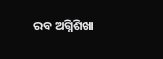ରବ ଅଗ୍ନିଶିଖା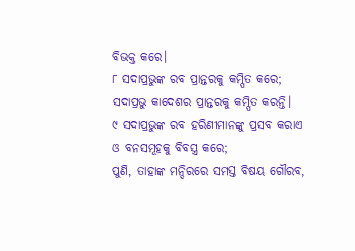ବିଭକ୍ତ କରେ।
୮ ସଦାପ୍ରଭୁଙ୍କ ରବ ପ୍ରାନ୍ତରକୁ କମ୍ପିତ କରେ;
ସଦାପ୍ରଭୁ କାଦେଶର ପ୍ରାନ୍ତରକୁ କମ୍ପିତ କରନ୍ତି।
୯ ସଦାପ୍ରଭୁଙ୍କ ରବ ହରିଣୀମାନଙ୍କୁ ପ୍ରସବ କରାଏ
ଓ ବନସମୂହକୁ ବିବସ୍ତ୍ର କରେ;
ପୁଣି, ତାହାଙ୍କ ମନ୍ଦିରରେ ସମସ୍ତ ବିଷୟ ଗୌରବ,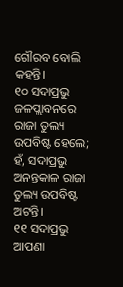ଗୌରବ ବୋଲି କହନ୍ତି।
୧୦ ସଦାପ୍ରଭୁ ଜଳପ୍ଲାବନରେ ରାଜା ତୁଲ୍ୟ ଉପବିଷ୍ଟ ହେଲେ;
ହଁ, ସଦାପ୍ରଭୁ ଅନନ୍ତକାଳ ରାଜା ତୁଲ୍ୟ ଉପବିଷ୍ଟ ଅଟନ୍ତି।
୧୧ ସଦାପ୍ରଭୁ ଆପଣା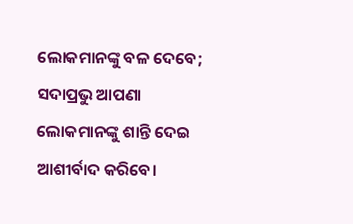ଲୋକମାନଙ୍କୁ ବଳ ଦେବେ;
ସଦାପ୍ରଭୁ ଆପଣା ଲୋକମାନଙ୍କୁ ଶାନ୍ତି ଦେଇ ଆଶୀର୍ବାଦ କରିବେ।